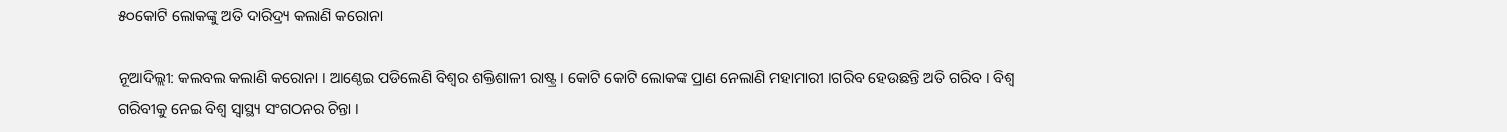୫୦କୋଟି ଲୋକଙ୍କୁ ଅତି ଦାରିଦ୍ର୍ୟ କଲାଣି କରୋନା

ନୂଆଦିଲ୍ଲୀ: କଲବଲ କଲାଣି କରୋନା । ଆଣ୍ଠେଇ ପଡିଲେଣି ବିଶ୍ୱର ଶକ୍ତିଶାଳୀ ରାଷ୍ଟ୍ର । କୋଟି କୋଟି ଲୋକଙ୍କ ପ୍ରାଣ ନେଲାଣି ମହାମାରୀ ।ଗରିବ ହେଉଛନ୍ତି ଅତି ଗରିବ । ବିଶ୍ୱ ଗରିବୀକୁ ନେଇ ବିଶ୍ୱ ସ୍ୱାସ୍ଥ୍ୟ ସଂଗଠନର ଚିନ୍ତା ।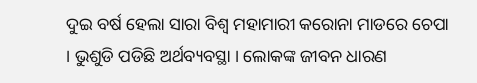ଦୁଇ ବର୍ଷ ହେଲା ସାରା ବିଶ୍ୱ ମହାମାରୀ କରୋନା ମାଡରେ ଚେପା । ଭୁଶୁଡି ପଡିଛି ଅର୍ଥବ୍ୟବସ୍ଥା । ଲୋକଙ୍କ ଜୀବନ ଧାରଣ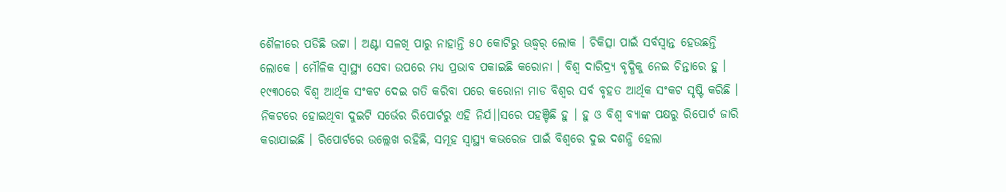ଶୈଳୀରେ ପଡିଛି ଭଟ୍ଟା । ଅଣ୍ଟା ସଳଖି ପାରୁ ନାହାନ୍ତି ୫୦ କୋଟିରୁ ଊଦ୍ଧ୍ୱର୍ ଲୋକ । ଚିକିତ୍ସା ପାଇଁ ସର୍ବସ୍ୱାନ୍ତ ହେଉଛନ୍ତି ଲୋକେ । ମୌଳିକ ସ୍ୱାସ୍ଥ୍ୟ ସେବା ଉପରେ ମଧ୍ୟ ପ୍ରଭାବ ପକାଇଛି କରୋନା । ବିଶ୍ୱ ଦାରିଦ୍ର୍ୟ ବୃଦ୍ଧିକୁ ନେଇ ଚିନ୍ତାରେ ହୁ ।
୧୯୩୦ରେ ବିଶ୍ୱ ଆର୍ଥିକ ସଂକଟ ଦେଇ ଗତି କରିବା ପରେ କରୋନା ମାଡ ବିଶ୍ୱର ସର୍ବ ବୃହତ ଆର୍ଥିକ ସଂକଟ ସୃଷ୍ଟି କରିଛି । ନିକଟରେ ହୋଇଥିବା ଦୁଇଟି ସର୍ଭେର ରିପୋର୍ଟରୁ ଏହି ନିର୍ଯ।।ସରେ ପହଞ୍ଚିଛି ହୁ । ହୁ ଓ ବିଶ୍ୱ ବ୍ୟାଙ୍କ ପକ୍ଷରୁ ରିପୋର୍ଟ ଜାରି କରାଯାଇଛି । ରିପୋର୍ଟରେ ଉଲ୍ଲେଖ ରହିଛି, ସମୂହ ସ୍ୱାସ୍ଥ୍ୟ କଭରେଜ ପାଇଁ ବିଶ୍ୱରେ ଦୁଇ ଦଶନ୍ଧି ହେଲା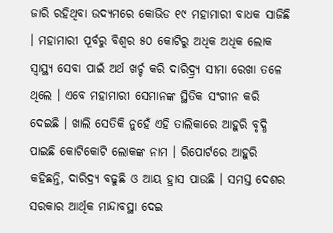ଜାରି ରହିଥିବା ଉଦ୍ୟମରେ କୋଭିଡ ୧୯ ମହାମାରୀ ବାଧକ ସାଜିଛି । ମହାମାରୀ ପୂର୍ବରୁ ବିଶ୍ୱର ୫୦ କୋଟିରୁ ଅଧିକ ଅଧିକ ଲୋକ ସ୍ୱାସ୍ଥ୍ୟ ସେବା ପାଇଁ ଅର୍ଥ ଖର୍ଚ୍ଚ କରି ଦାରିଦ୍ର୍ର୍ୟ ସୀମା ରେଖା ତଳେ ଥିଲେ । ଏବେ ମହାମାରୀ ସେମାନଙ୍କ ସ୍ଥିତିକ ସଂଗୀନ କରି ଦେଇଛି । ଖାଲି ସେତିକି ନୁହେଁ ଏହି ତାଲିକାରେ ଆହୁରି ବୃଦ୍ଧି ପାଇଛି କୋଟିକୋଟି ଲୋକଙ୍କ ନାମ । ରିପୋର୍ଟରେ ଆହୁରି କହିଛନ୍ତି, ଦାରିଦ୍ର୍ୟ ବଢୁଛି ଓ ଆୟ ହ୍ରାସ ପାଉଛି । ସମସ୍ତ ଦେଶର ସରକାର ଆର୍ଥିକ ମାନ୍ଦାବସ୍ଥା ଦେଇ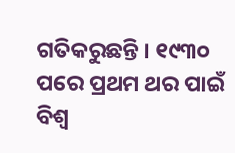ଗତିକରୁଛନ୍ତି । ୧୯୩୦ ପରେ ପ୍ରଥମ ଥର ପାଇଁ ବିଶ୍ୱ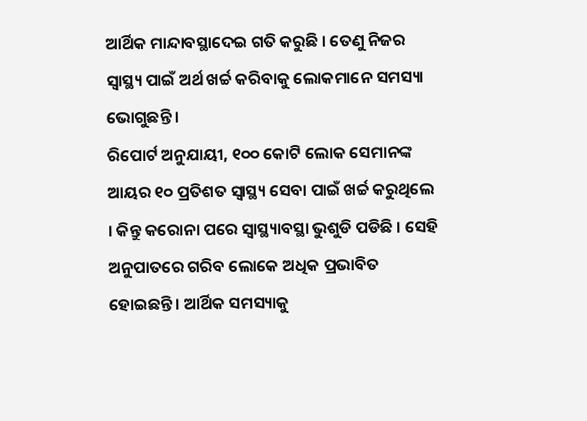ଆର୍ଥିକ ମାନ୍ଦାବସ୍ଥାଦେଇ ଗତି କରୁଛି । ତେଣୁ ନିଜର ସ୍ୱାସ୍ଥ୍ୟ ପାଇଁ ଅର୍ଥ ଖର୍ଚ୍ଚ କରିବାକୁ ଲୋକମାନେ ସମସ୍ୟା ଭୋଗୁଛନ୍ତି ।
ରିପୋର୍ଟ ଅନୁଯାୟୀ, ୧୦୦ କୋଟି ଲୋକ ସେମାନଙ୍କ ଆୟର ୧୦ ପ୍ରତିଶତ ସ୍ୱାସ୍ଥ୍ୟ ସେବା ପାଇଁ ଖର୍ଚ୍ଚ କରୁଥିଲେ । କିନ୍ତୁ କରୋନା ପରେ ସ୍ୱାସ୍ଥ୍ୟାବସ୍ଥା ଭୁଶୁଡି ପଡିଛି । ସେହି ଅନୁପାତରେ ଗରିବ ଲୋକେ ଅଧିକ ପ୍ରଭାବିତ ହୋଇଛନ୍ତି । ଆର୍ଥିକ ସମସ୍ୟାକୁ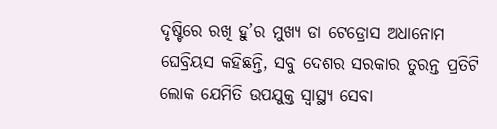ଦୃଷ୍ଟିରେ ରଖି ହୁ’ର ମୁଖ୍ୟ ଡା ଟେଡ୍ରୋସ ଅଧାନୋମ ଘେବ୍ରିୟସ କହିଛନ୍ତି, ସବୁ ଦେଶର ସରକାର ତୁରନ୍ତ ପ୍ରତିଟି ଲୋକ ଯେମିତି ଉପଯୁକ୍ତ ସ୍ୱାସ୍ଥ୍ୟ ସେବା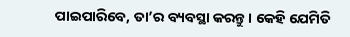ପାଇପାରିବେ, ତା’ର ବ୍ୟବସ୍ଥା କରନ୍ତୁ। କେହି ଯେମିତି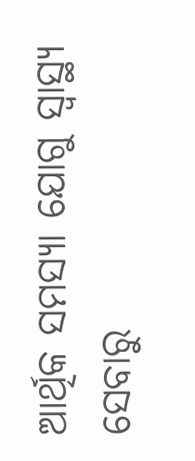ଆର୍ଥିକ ସମସ୍ୟା ଯୋଗୁ ସ୍ୱାସ୍ଥ୍ୟ ସେବାରୁ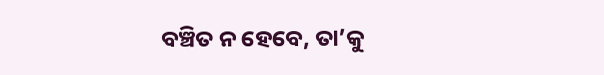ବଞ୍ଚିତ ନ ହେବେ, ତା’କୁ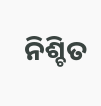ନିଶ୍ଚିତ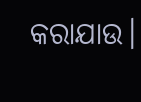କରାଯାଉ।